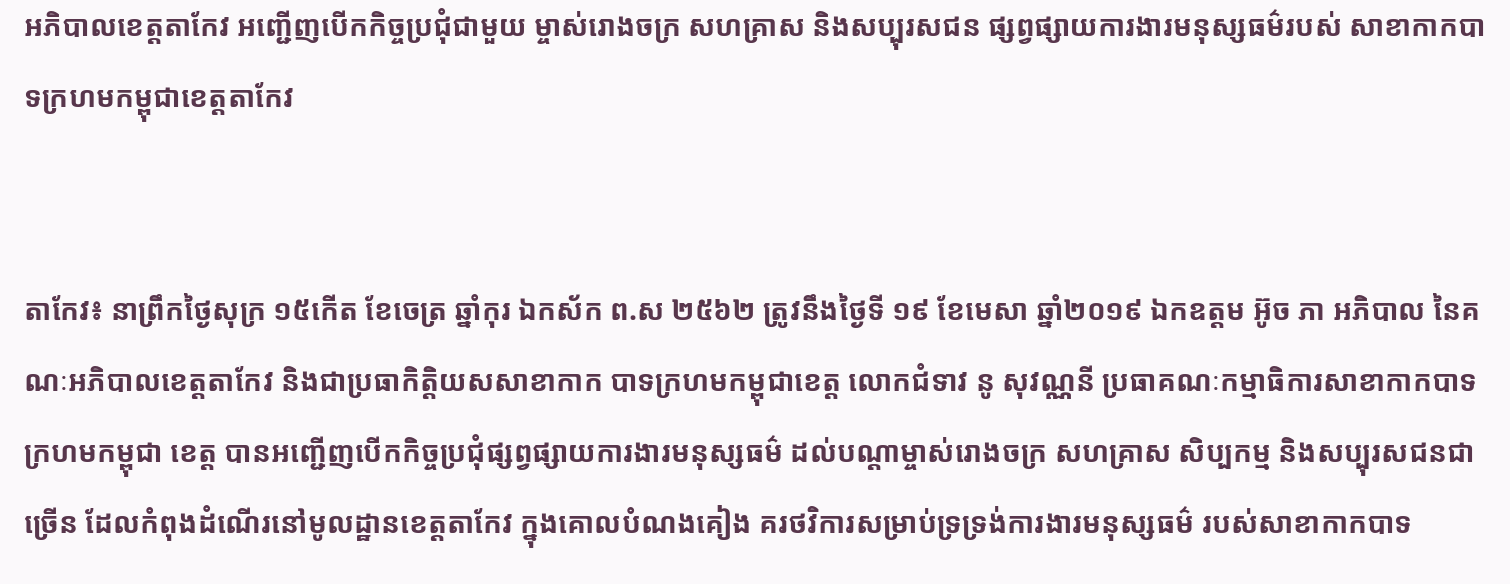អភិបាលខេត្តតាកែវ អញ្ជើញបើកកិច្ចប្រជុំជាមួយ ម្ចាស់រោងចក្រ សហគ្រាស និងសប្បុរសជន ផ្សព្វផ្សាយការងារមនុស្សធម៌របស់ សាខាកាកបាទក្រហមកម្ពុជាខេត្តតាកែវ


តាកែវ៖ នាព្រឹកថ្ងៃសុក្រ ១៥កើត ខែចេត្រ ឆ្នាំកុរ ឯកស័ក ព.ស ២៥៦២ ត្រូវនឹងថ្ងៃទី ១៩ ខែមេសា ឆ្នាំ២០១៩ ឯកឧត្តម អ៊ូច ភា អភិបាល នៃគណៈអភិបាលខេត្តតាកែវ និងជាប្រធាកិត្តិយសសាខាកាក បាទក្រហមកម្ពុជាខេត្ត លោកជំទាវ នូ សុវណ្ណនី ប្រធាគណៈកម្មាធិការសាខាកាកបាទក្រហមកម្ពុជា ខេត្ត បានអញ្ជើញបើកកិច្ចប្រជុំផ្សព្វផ្សាយការងារមនុស្សធម៌ ដល់បណ្ដាម្ចាស់រោងចក្រ សហគ្រាស សិប្បកម្ម និងសប្បុរសជនជាច្រើន ដែលកំពុងដំណើរនៅមូលដ្ឋានខេត្តតាកែវ ក្នុងគោលបំណងគៀង គរថវិការសម្រាប់ទ្រទ្រង់ការងារមនុស្សធម៌ របស់សាខាកាកបាទ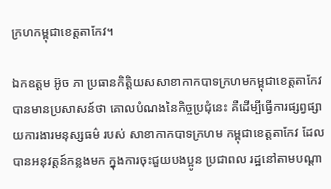ក្រហកម្ពុជាខេត្តតាកែវ។

ឯកឧត្តម អ៊ូច ភា ប្រធានកិត្តិយសសាខាកាកបាទក្រហមកម្ពុជាខេត្តតាកែវ បានមានប្រសាសន៍ថា គោលបំណងនៃកិច្ចប្រជុំនេះ គឺដើម្បីធ្វើការផ្សព្វផ្សាយការងារមនុស្សធម៌ របស់ សាខាកាកបាទក្រហម កម្ពុជាខេត្តតាកែវ ដែលបានអនុវត្តន៍កន្លងមក ក្នុងការចុះជួយបងប្អូន ប្រជាពល រដ្ឋនៅតាមបណ្ដា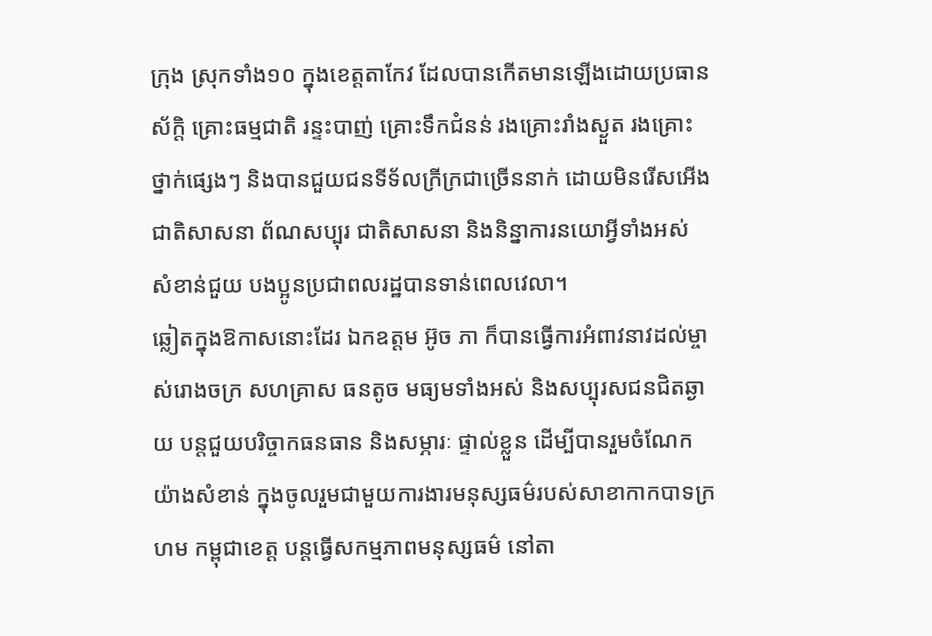ក្រុង ស្រុកទាំង១០ ក្នុងខេត្តតាកែវ ដែលបានកើតមានឡើងដោយប្រធានស័ក្តិ គ្រោះធម្មជាតិ រន្ទះបាញ់ គ្រោះទឹកជំនន់ រងគ្រោះរាំងស្ងួត រងគ្រោះថ្នាក់ផ្សេងៗ និងបានជួយជនទីទ័លក្រីក្រជាច្រើននាក់ ដោយមិនរើសអើងជាតិសាសនា ព័ណសប្បុរ ជាតិសាសនា និងនិន្នាការនយោអ្វីទាំងអស់ សំខាន់ជួយ បងប្អូនប្រជាពលរដ្ឋបានទាន់ពេលវេលា។
ឆ្លៀតក្នុងឱកាសនោះដែរ ឯកឧត្តម អ៊ូច ភា ក៏បានធ្វើការអំពាវនាវដល់ម្ចាស់រោងចក្រ សហគ្រាស ធនតូច មធ្យមទាំងអស់ និងសប្បុរសជនជិតឆ្ងាយ បន្តជួយបរិច្ចាកធនធាន និងសម្ភារៈ ផ្ទាល់ខ្លួន ដើម្បីបានរួមចំណែក យ៉ាងសំខាន់ ក្នុងចូលរួមជាមួយការងារមនុស្សធម៌របស់សាខាកាកបាទក្រហម កម្ពុជាខេត្ត បន្តធ្វើសកម្មភាពមនុស្សធម៌ នៅតា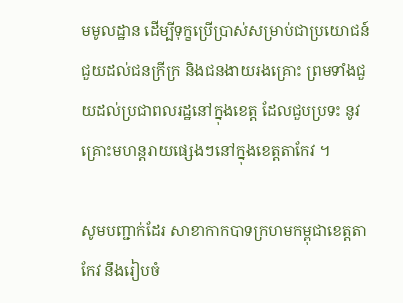មមូលដ្ឋាន ដើម្បីទុក្ខប្រើប្រាស់សម្រាប់ជាប្រយោជន៍ ជួយដល់ជនក្រីក្រ និងជនងាយរងគ្រោះ ព្រមទាំងជួយដល់ប្រជាពលរដ្ឋនៅក្នុងខេត្ត ដែលជួបប្រទះ នូវគ្រោះមហន្តរាយផ្សេងៗនៅក្នុងខេត្តតាកែវ ។

សូមបញ្ជាក់ដែរ សាខាកាកបាទក្រហមកម្ពុជាខេត្តតាកែវ នឹងរៀបចំ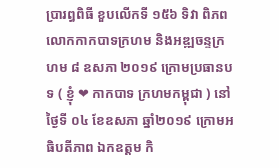ប្រារព្ធពិធី ខួបលើកទី ១៥៦ ទិវា ពិភពលោកកាកបាទក្រហម និងអឌ្ឍចន្ទក្រហម ៨ ឧសភា ២០១៩ ក្រោមប្រធានបទ ( ខ្ញុំ ❤ កាកបាទ ក្រហមកម្ពុជា ) នៅថ្ងៃទី ០៤ ខែឧសភា ឆ្នាំ២០១៩ ក្រោមអធិបតីភាព ឯកឧត្តម កិ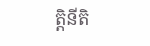តិ្តនីតិ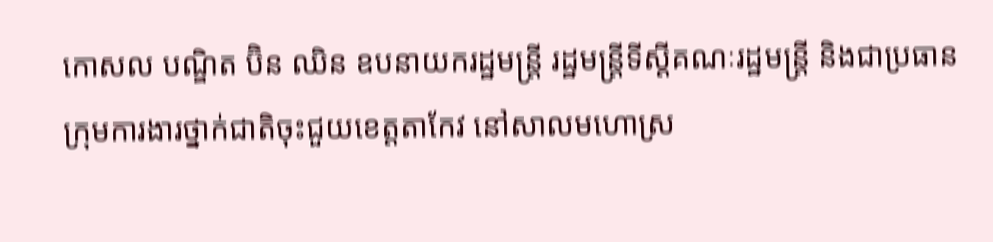កោសល បណ្ឌិត ប៊ិន ឈិន ឧបនាយករដ្ឋមន្រ្តី រដ្ឋមន្រ្តីទីស្ដីគណៈរដ្ឋមន្រ្តី និងជាប្រធានក្រុមការងារថ្នាក់ជាតិចុះជួយខេត្តតាកែវ នៅសាលមហោស្រ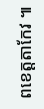ពខេត្តតាកែវ ៕